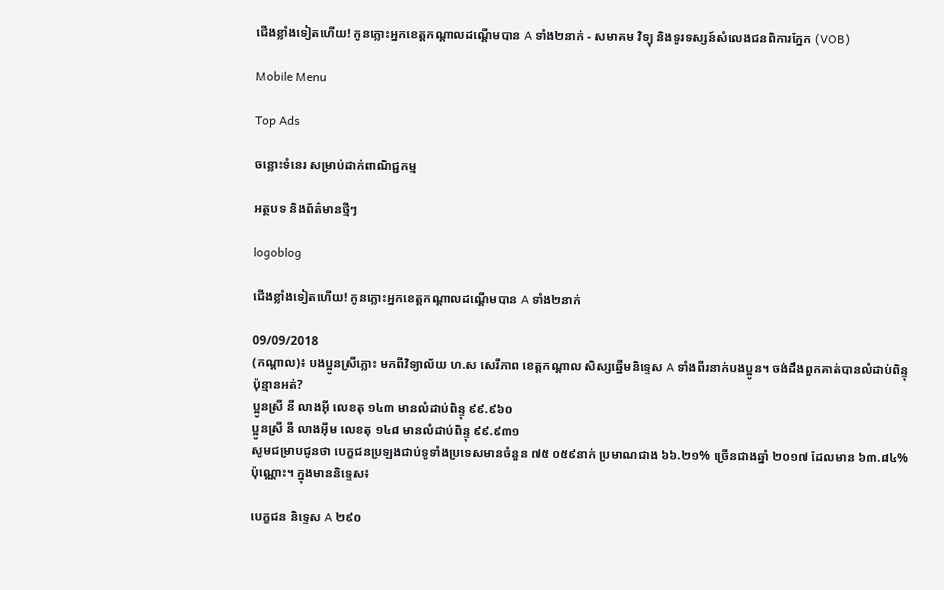ជើងខ្លាំងទៀតហើយ! កូនភ្លោះអ្នកខេត្តកណ្ដាលដណ្ដើមបាន A ទាំង២នាក់ - សមាគម វិទ្យុ និងទូរទស្សន៍សំលេងជនពិការភ្នែក (VOB)

Mobile Menu

Top Ads

ចន្លោះទំនេរ សម្រាប់ដាក់ពាណិជ្ជកម្ម

អត្ថបទ និងព័ត៌មានថ្មីៗ

logoblog

ជើងខ្លាំងទៀតហើយ! កូនភ្លោះអ្នកខេត្តកណ្ដាលដណ្ដើមបាន A ទាំង២នាក់

09/09/2018
(កណ្តាល)៖ បងប្អូនស្រីភ្លោះ មកពីវិទ្យាល័យ ហ.ស សេរីភាព ខេត្តកណ្តាល សិស្សឆ្នើមនិទ្ទេស A ទាំងពីរនាក់បងប្អូន។ ចង់ដឹងពួកគាត់បានលំដាប់ពិន្ទុប៉ុន្មានអត់?
ប្អូនស្រី នី លាងអ៊ី លេខតុ ១៤៣ មានលំដាប់ពិន្ទុ ៩៩.៩៦០
ប្អូនស្រី នី លាងអ៊ីម លេខតុ ១៤៨ មានលំដាប់ពិន្ទុ ៩៩.៩៣១
សូមជម្រាបជូនថា បេក្ខជនប្រឡងជាប់ទូទាំងប្រទេសមានចំនួន ៧៥ ០៥៩នាក់ ប្រមាណជាង ៦៦.២១% ច្រើនជាងឆ្នាំ ២០១៧ ដែលមាន ៦៣.៨៤% ប៉ុណ្ណោះ។ ក្នុងមាននិទ្ទេស៖

បេក្ខជន និទ្ទេស A ២៩០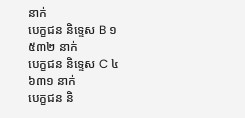នាក់
បេក្ខជន និទ្ទេស B ១ ៥៣២ នាក់
បេក្ខជន និទ្ទេស C ៤ ៦៣១ នាក់
បេក្ខជន និ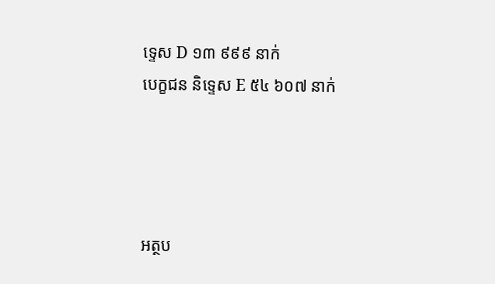ទ្ទេស D ១៣ ៩៩៩ នាក់
បេក្ខជន និទ្ទេស E ៥៤ ៦០៧ នាក់




អត្ថប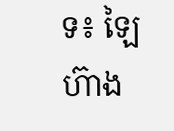ទ៖ ឡៃហ៊ាង